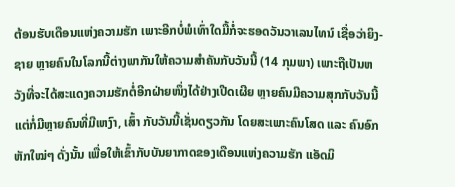ຕ້ອນຮັບເດືອນແຫ່ງຄວາມຮັກ ເພາະອີກບໍ່ພໍເທົ່າໃດມື້ກໍ່ຈະຮອດວັນວາເລນໄທນ໌ ເຊື່ອວ່າຍິງ-ຊາຍ ຫຼາຍຄົນໃນໂລກນີ້ຕ່າງພາກັນໃຫ້ຄວາມສຳຄັນກັບວັນນີ້ (14 ກຸມພາ) ເພາະຖືເປັນຫວັງທີ່ຈະໄດ້ສະແດງຄວາມຮັກຕໍ່ອີກຝ່າຍໜຶ່ງໄດ້ຢ່າງເປີດເຜີຍ ຫຼາຍຄົນມີຄວາມສຸກກັບວັນນີ້ ແຕ່ກໍ່ມີຫຼາຍຄົນທີ່ມີເຫງົາ, ເສົ້າ ກັບວັນນີ້ເຊັ່ນດຽວກັນ ໂດຍສະເພາະຄົນໂສດ ແລະ ຄົນອົກຫັກໃໝ່ໆ ດັ່ງນັ້ນ ເພື່ອໃຫ້ເຂົ້າກັບບັນຍາກາດຂອງເດືອນແຫ່ງຄວາມຮັກ ແອັດມິ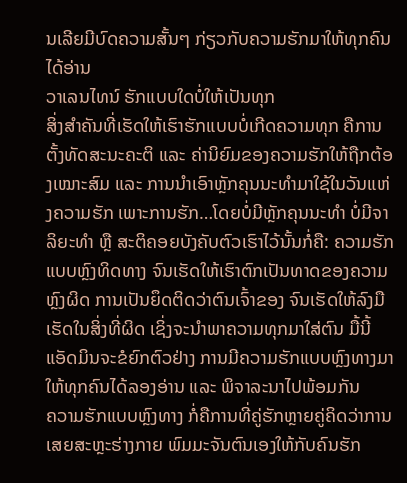ນເລີຍມີບົດຄວາມສັ້ນໆ ກ່ຽວກັບຄວາມຮັກມາໃຫ້ທຸກຄົນໄດ້ອ່ານ
ວາເລນໄທນ໌ ຮັກແບບໃດບໍ່ໃຫ້ເປັນທຸກ
ສິ່ງສຳຄັນທີ່ເຮັດໃຫ້ເຮົາຮັກແບບບໍ່ເກີດຄວາມທຸກ ຄືການຕັ້ງທັດສະນະຄະຕິ ແລະ ຄ່ານິຍົມຂອງຄວາມຮັກໃຫ້ຖືກຕ້ອງເໝາະສົມ ແລະ ການນຳເອົາຫຼັກຄຸນນະທຳມາໃຊ້ໃນວັນແຫ່ງຄວາມຮັກ ເພາະການຮັກ…ໂດຍບໍ່ມີຫຼັກຄຸນນະທຳ ບໍ່ມີຈາລິຍະທຳ ຫຼື ສະຕິຄອຍບັງຄັບຕົວເຮົາໄວ້ນັ້ນກໍ່ຄື: ຄວາມຮັກແບບຫຼົງທິດທາງ ຈົນເຮັດໃຫ້ເຮົາຕົກເປັນທາດຂອງຄວາມຫຼົງຜິດ ການເປັນຍຶດຕິດວ່າຕົນເຈົ້າຂອງ ຈົນເຮັດໃຫ້ລົງມືເຮັດໃນສິ່ງທີ່ຜິດ ເຊິ່ງຈະນຳພາຄວາມທຸກມາໃສ່ຕົນ ມື້ນີ້ແອັດມິນຈະຂໍຍົກຕົວຢ່າງ ການມີຄວາມຮັກແບບຫຼົງທາງມາໃຫ້ທຸກຄົນໄດ້ລອງອ່ານ ແລະ ພິຈາລະນາໄປພ້ອມກັນ
ຄວາມຮັກແບບຫຼົງທາງ ກໍ່ຄືການທີ່ຄູ່ຮັກຫຼາຍຄູ່ຄິດວ່າການເສຍສະຫຼະຮ່າງກາຍ ພົມມະຈັນຕົນເອງໃຫ້ກັບຄົນຮັກ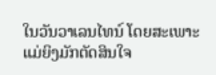ໃນວັນວາເລນໄທນ໌ ໂດຍສະເພາະແມ່ຍິງມັກຕັດສິນໃຈ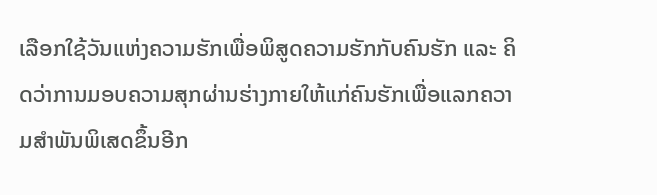ເລືອກໃຊ້ວັນແຫ່ງຄວາມຮັກເພື່ອພິສູດຄວາມຮັກກັບຄົນຮັກ ແລະ ຄິດວ່າການມອບຄວາມສຸກຜ່ານຮ່າງກາຍໃຫ້ແກ່ຄົນຮັກເພື່ອແລກຄວາມສຳພັນພິເສດຂຶ້ນອີກ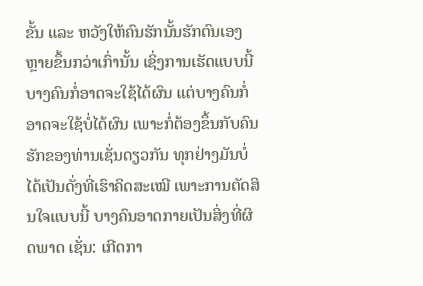ຂັ້ນ ແລະ ຫວັງໃຫ້ຄົນຮັກນັ້ນຮັກຕົນເອງຫຼາຍຂຶ້ນກວ່າເກົ່ານັ້ນ ເຊິ່ງການເຮັດແບບນີ້ບາງຄົນກໍ່ອາດຈະໃຊ້ໄດ້ຜົນ ແຕ່ບາງຄົນກໍ່ອາດຈະໃຊ້ບໍ່ໄດ້ຜົນ ເພາະກໍ່ຕ້ອງຂຶ້ນກັບຄົນຮັກຂອງທ່ານເຊັ່ນດຽວກັນ ທຸກຢ່າງມັນບໍ່ໄດ້ເປັນດັ່ງທີ່ເຮົາຄິດສະເໝີ ເພາະການຕັດສິນໃຈແບບນີ້ ບາງຄົນອາດກາຍເປັນສິ່ງທີ່ຜິດພາດ ເຊັ່ນ: ເກີດກາ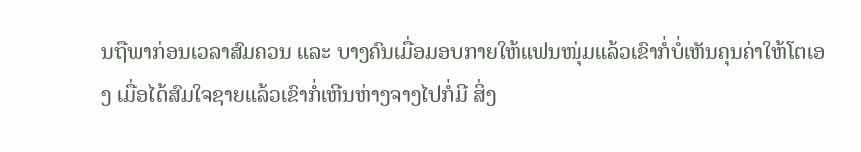ນຖືພາກ່ອນເວລາສົມຄວນ ແລະ ບາງຄົນເມື່ອມອບກາຍໃຫ້ແຟນໜຸ່ມແລ້ວເຂົາກໍ່ບໍ່ເຫັນຄຸນຄ່າໃຫ້ໂຕເອງ ເມື່ອໄດ້ສົມໃຈຊາຍແລ້ວເຂົາກໍ່ເຫີນຫ່າງຈາງໄປກໍ່ມີ ສິ່ງ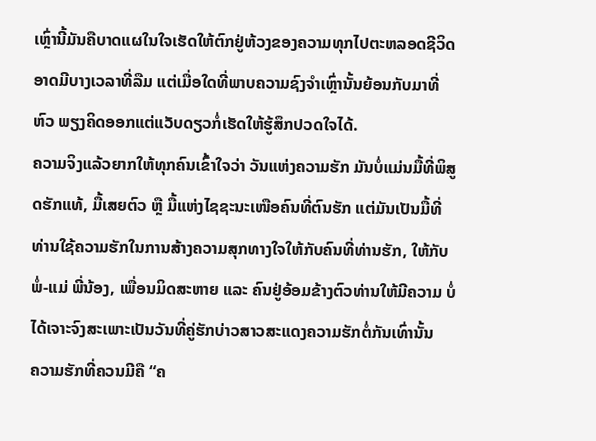ເຫຼົ່ານີ້ມັນຄືບາດແຜໃນໃຈເຮັດໃຫ້ຕົກຢູ່ຫ້ວງຂອງຄວາມທຸກໄປຕະຫລອດຊີວິດ ອາດມີບາງເວລາທີ່ລືມ ແຕ່ເມື່ອໃດທີ່ພາບຄວາມຊົງຈຳເຫຼົ່ານັ້ນຍ້ອນກັບມາທີ່ຫົວ ພຽງຄິດອອກແຕ່ແວັບດຽວກໍ່ເຮັດໃຫ້ຮູ້ສຶກປວດໃຈໄດ້.
ຄວາມຈິງແລ້ວຍາກໃຫ້ທຸກຄົນເຂົ້າໃຈວ່າ ວັນແຫ່ງຄວາມຮັກ ມັນບໍ່ແມ່ນມື້ທີ່ພິສູດຮັກແທ້, ມື້ເສຍຕົວ ຫຼື ມື້ແຫ່ງໄຊຊະນະເໜືອຄົນທີ່ຕົນຮັກ ແຕ່ມັນເປັນມື້ທີ່ທ່ານໃຊ້ຄວາມຮັກໃນການສ້າງຄວາມສຸກທາງໃຈໃຫ້ກັບຄົນທີ່ທ່ານຮັກ, ໃຫ້ກັບພໍ່-ແມ່ ພີ່ນ້ອງ, ເພື່ອນມິດສະຫາຍ ແລະ ຄົນຢູ່ອ້ອມຂ້າງຕົວທ່ານໃຫ້ມີຄວາມ ບໍ່ໄດ້ເຈາະຈົງສະເພາະເປັນວັນທີ່ຄູ່ຮັກບ່າວສາວສະແດງຄວາມຮັກຕໍ່ກັນເທົ່ານັ້ນ
ຄວາມຮັກທີ່ຄວນມີຄື “ຄ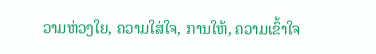ວາມຫ່ວງໃຍ, ຄວາມໃສ່ໃຈ, ການໃຫ້, ຄວາມເຂົ້າໃຈ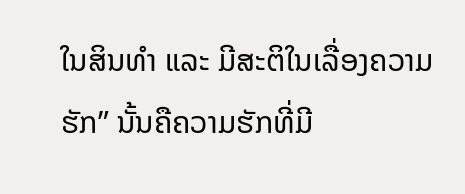ໃນສິນທຳ ແລະ ມີສະຕິໃນເລື່ອງຄວາມຮັກ” ນັ້ນຄືຄວາມຮັກທີ່ມີ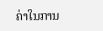ຄ່າໃນການ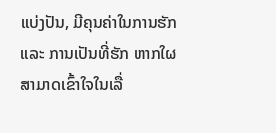ແບ່ງປັນ, ມີຄຸນຄ່າໃນການຮັກ ແລະ ການເປັນທີ່ຮັກ ຫາກໃຜສາມາດເຂົ້າໃຈໃນເລື່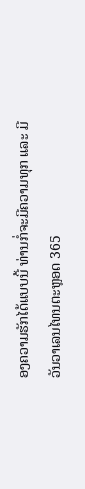ອງຄວາມຮັກໄດ້ແບບນີ້ ທ່ານກໍ່ຈະມີຄວາມທຸກ ແລະ ມີວັນວາເລນໄທນຕະຫຼອດ 365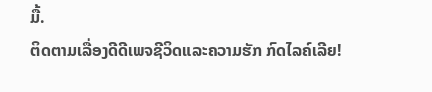ມື້.
ຕິດຕາມເລື່ອງດີດີເພຈຊີວິດແລະຄວາມຮັກ ກົດໄລຄ໌ເລີຍ!